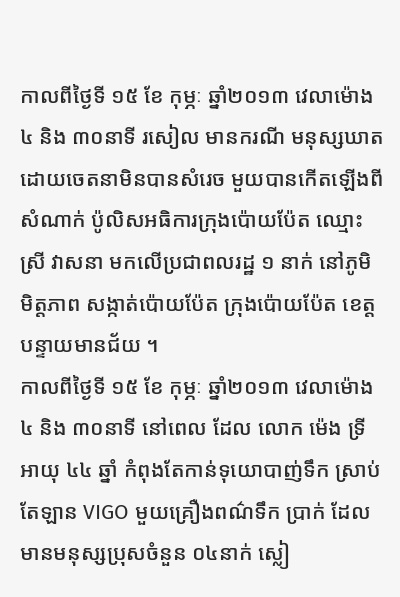កាលពីថ្ងៃទី ១៥ ខែ កុម្ភៈ ឆ្នាំ២០១៣ វេលាម៉ោង ៤ និង ៣០នាទី រសៀល មានករណី មនុស្សឃាត ដោយចេតនាមិនបានសំរេច មួយបានកើតឡើងពីសំណាក់ ប៉ូលិសអធិការក្រុងប៉ោយប៉ែត ឈ្មោះ ស្រី វាសនា មកលើប្រជាពលរដ្ឋ ១ នាក់ នៅភូមិមិត្តភាព សង្កាត់ប៉ោយប៉ែត ក្រុងប៉ោយប៉ែត ខេត្តបន្ទាយមានជ័យ ។
កាលពីថ្ងៃទី ១៥ ខែ កុម្ភៈ ឆ្នាំ២០១៣ វេលាម៉ោង ៤ និង ៣០នាទី នៅពេល ដែល លោក ម៉េង ទ្រី អាយុ ៤៤ ឆ្នាំ កំពុងតែកាន់ទុយោបាញ់ទឹក ស្រាប់តែឡាន VIGO មួយគ្រឿងពណ៌ទឹក ប្រាក់ ដែលមានមនុស្សប្រុសចំនួន ០៤នាក់ ស្លៀ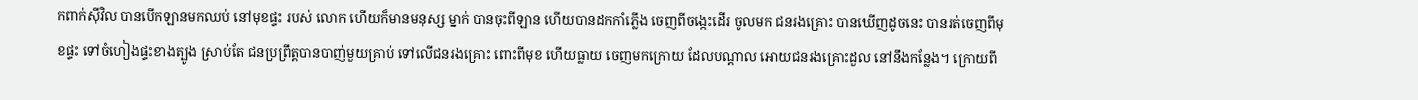កពាក់ស៊ីវិល បានបើកឡានមកឈប់ នៅមុខផ្ទះ របស់ លោក ហើយក៏មានមនុស្ស ម្នាក់ បានចុះពីឡាន ហើយបានដកកាំភ្លើង ចេញពីចង្កេះដើរ ចូលមក ជនរងគ្រោះ បានឃើញដូចនេះ បានរត់ចេញពីមុខផ្ទះ ទៅចំហៀងផ្ទះខាងត្បូង ស្រាប់តែ ជនប្រព្រឹត្តបានបាញ់មួយគ្រាប់ ទៅលើជនរងគ្រោះ ពោះពីមុខ ហើយធ្លាយ ចេញមកក្រោយ ដែលបណ្ដាល អោយជនរងគ្រោះដួល នៅនឹងកន្លែង។ ក្រោយពី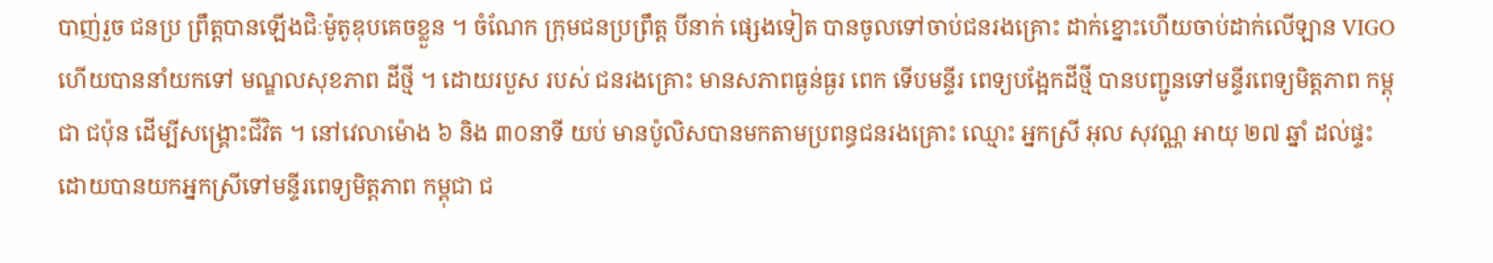បាញ់រួច ជនប្រ ព្រឹត្តបានឡើងជិៈម៉ូតូឌុបគេចខ្លួន ។ ចំណែក ក្រុមជនប្រព្រឹត្ត បីនាក់ ផ្សេងទៀត បានចូលទៅចាប់ជនរងគ្រោះ ដាក់ខ្នោះហើយចាប់ដាក់លើឡាន VIGO ហើយបាននាំយកទៅ មណ្ឌលសុខភាព ដីថ្មី ។ ដោយរបួស របស់ ជនរងគ្រោះ មានសភាពធ្ងន់ធ្ងរ ពេក ទើបមន្ទីរ ពេទ្យបង្អែកដីថ្មី បានបញ្ជូនទៅមន្ទីរពេទ្យមិត្តភាព កម្ពុជា ជប៉ុន ដើម្បីសង្គ្រោះជីវិត ។ នៅវេលាម៉ោង ៦ និង ៣០នាទី យប់ មានប៉ូលិសបានមកតាមប្រពន្ធជនរងគ្រោះ ឈ្មោះ អ្នកស្រី អុល សុវណ្ណ អាយុ ២៧ ឆ្នាំ ដល់ផ្ទះ ដោយបានយកអ្នកស្រីទៅមន្ទីរពេទ្យមិត្តភាព កម្ពុជា ជ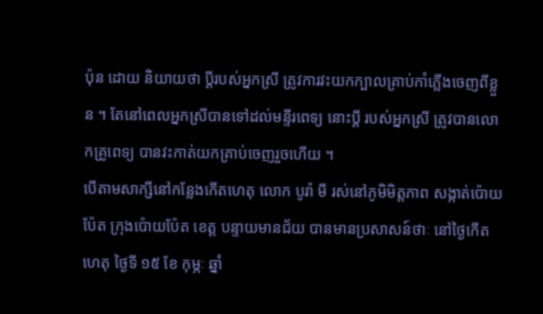ប៉ុន ដោយ និយាយថា ប្តីរបស់អ្នកស្រី ត្រូវការវះយកក្បាលគ្រាប់កាំភ្លើងចេញពីខ្លួន ។ តែនៅពេលអ្នកស្រីបានទៅដល់មន្ទីរពេទ្យ នោះប្តី របស់អ្នកស្រី ត្រូវបានលោកគ្រូពេទ្យ បានវះកាត់យកគ្រាប់ចេញរួចហើយ ។
បើតាមសាក្សីនៅកន្លែងកើតហេតុ លោក បូរ៉ា មី រស់នៅភូមិមិត្តភាព សង្កាត់ប៉ោយប៉ែត ក្រុងប៉ោយប៉ែត ខេត្ត បន្ទាយមានជ័យ បានមានប្រសាសន៍ថាៈ នៅថ្ងៃកើតហេតុ ថ្ងៃទី ១៥ ខែ កុម្ភៈ ឆ្នាំ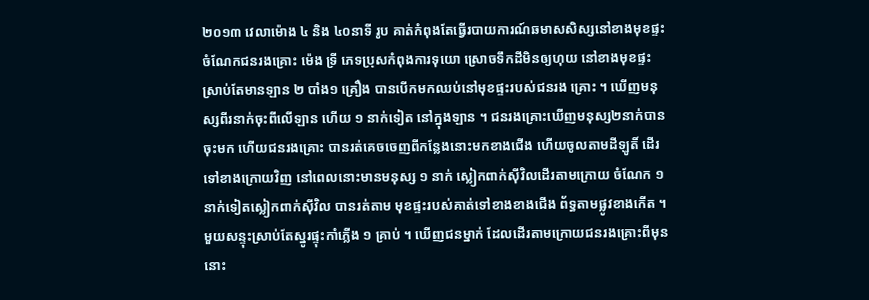២០១៣ វេលាម៉ោង ៤ និង ៤០នាទី រូប គាត់កំពុងតែធ្វើរបាយការណ៍ឆមាសសិស្សនៅខាងមុខផ្ទះ ចំណែកជនរងគ្រោះ ម៉េង ទ្រី ភេទប្រុសកំពុងការទុយោ ស្រោចទឹកដីមិនឲ្យហុយ នៅខាងមុខផ្ទះ ស្រាប់តែមានឡាន ២ បាំង១ គ្រឿង បានបើកមកឈប់នៅមុខផ្ទះរបស់ជនរង គ្រោះ ។ ឃើញមនុស្សពីរនាក់ចុះពីលើឡាន ហើយ ១ នាក់ទៀត នៅក្នុងឡាន ។ ជនរងគ្រោះឃើញមនុស្ស២នាក់បាន ចុះមក ហើយជនរងគ្រោះ បានរត់គេចចេញពីកន្លែងនោះមកខាងជើង ហើយចូលតាមដីឡូតិ៍ ដើរទៅខាងក្រោយវិញ នៅពេលនោះមានមនុស្ស ១ នាក់ ស្លៀកពាក់ស៊ីវិលដើរតាមក្រោយ ចំណែក ១ នាក់ទៀតស្លៀកពាក់ស៊ីវិល បានរត់តាម មុខផ្ទះរបស់គាត់ទៅខាងខាងជើង ព័ទ្ធតាមផ្លូវខាងកើត ។ មួយសន្ទុះស្រាប់តែស្នូរផ្ទុះកាំភ្លើង ១ គ្រាប់ ។ ឃើញជនម្នាក់ ដែលដើរតាមក្រោយជនរងគ្រោះពីមុននោះ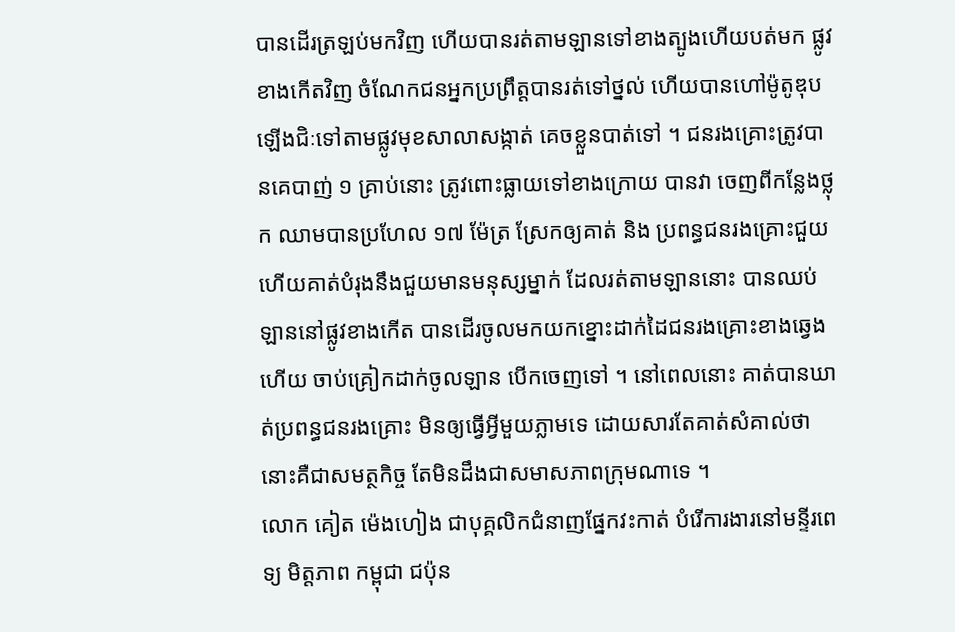បានដើរត្រឡប់មកវិញ ហើយបានរត់តាមឡានទៅខាងត្បូងហើយបត់មក ផ្លូវខាងកើតវិញ ចំណែកជនអ្នកប្រព្រឹត្តបានរត់ទៅថ្នល់ ហើយបានហៅម៉ូតូឌុបឡើងជិៈទៅតាមផ្លូវមុខសាលាសង្កាត់ គេចខ្លួនបាត់ទៅ ។ ជនរងគ្រោះត្រូវបានគេបាញ់ ១ គ្រាប់នោះ ត្រូវពោះធ្លាយទៅខាងក្រោយ បានវា ចេញពីកន្លែងថ្លុក ឈាមបានប្រហែល ១៧ ម៉ែត្រ ស្រែកឲ្យគាត់ និង ប្រពន្ធជនរងគ្រោះជួយ ហើយគាត់បំរុងនឹងជួយមានមនុស្សម្នាក់ ដែលរត់តាមឡាននោះ បានឈប់ឡាននៅផ្លូវខាងកើត បានដើរចូលមកយកខ្នោះដាក់ដៃជនរងគ្រោះខាងឆ្វេង ហើយ ចាប់គ្រៀកដាក់ចូលឡាន បើកចេញទៅ ។ នៅពេលនោះ គាត់បានឃាត់ប្រពន្ធជនរងគ្រោះ មិនឲ្យធ្វើអ្វីមួយភ្លាមទេ ដោយសារតែគាត់សំគាល់ថា នោះគឺជាសមត្ថកិច្ច តែមិនដឹងជាសមាសភាពក្រុមណាទេ ។
លោក គៀត ម៉េងហៀង ជាបុគ្គលិកជំនាញផ្នែកវះកាត់ បំរើការងារនៅមន្ទីរពេទ្យ មិត្តភាព កម្ពុជា ជប៉ុន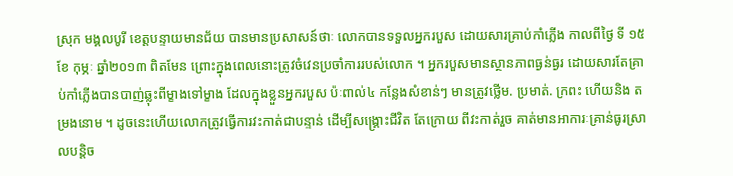ស្រុក មង្គលបូរី ខេត្តបន្ទាយមានជ័យ បានមានប្រសាសន៍ថាៈ លោកបានទទួលអ្នករបួស ដោយសារគ្រាប់កាំភ្លើង កាលពីថ្ងៃ ទី ១៥ ខែ កុម្ភៈ ឆ្នាំ២០១៣ ពិតមែន ព្រោះក្នុងពេលនោះត្រូវចំវេនប្រចាំការរបស់លោក ។ អ្នករបួសមានស្ថានភាពធ្ងន់ធ្ងរ ដោយសារតែគ្រាប់កាំភ្លើងបានបាញ់ឆ្លុះពីម្ខាងទៅម្ខាង ដែលក្នុងខ្លួនអ្នករបួស ប៉ៈពាល់៤ កន្លែងសំខាន់ៗ មានត្រូវថ្លើម. ប្រមាត់. ក្រពះ ហើយនិង តម្រងនោម ។ ដូចនេះហើយលោកត្រូវធ្វើការវះកាត់ជាបន្ទាន់ ដើម្បីសង្រ្គោះជីវិត តែក្រោយ ពីវះកាត់រួច គាត់មានអាការៈគ្រាន់ធូរស្រាលបន្តិច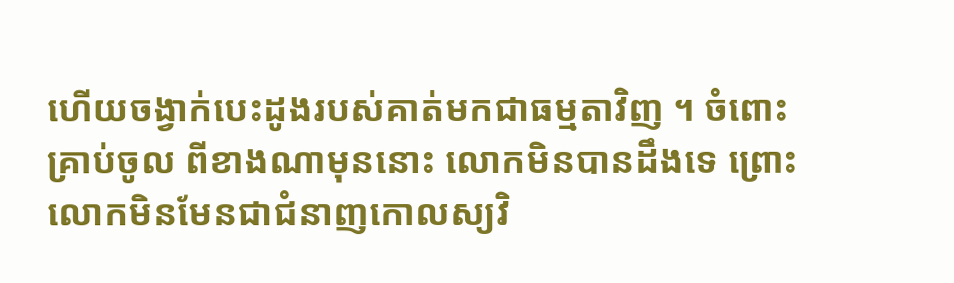ហើយចង្វាក់បេះដូងរបស់គាត់មកជាធម្មតាវិញ ។ ចំពោះគ្រាប់ចូល ពីខាងណាមុននោះ លោកមិនបានដឹងទេ ព្រោះលោកមិនមែនជាជំនាញកោលស្យវិ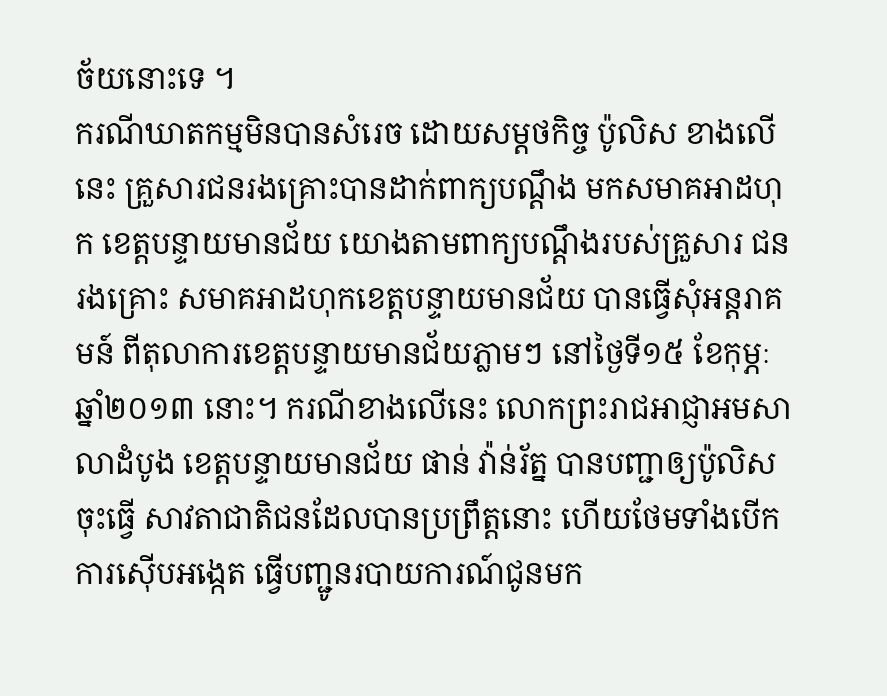ច័យនោះទេ ។
ករណីឃាតកម្មមិនបានសំរេច ដោយសម្តថកិច្ច ប៉ូលិស ខាងលើនេះ គ្រួសារជនរងគ្រោះបានដាក់ពាក្យបណ្ដឹង មកសមាគអាដហុក ខេត្តបន្ទាយមានជ័យ យោងតាមពាក្យបណ្ដឹងរបស់គ្រួសារ ជនរងគ្រោះ សមាគអាដហុកខេត្តបន្ទាយមានជ័យ បានធ្វើសុំអន្តរាគមន៍ ពីតុលាការខេត្តបន្ទាយមានជ័យភ្លាមៗ នៅថ្ងៃទី១៥ ខែកុម្ភៈ ឆ្នាំ២០១៣ នោះ។ ករណីខាងលើនេះ លោកព្រះរាជអាជ្ញាអមសាលាដំបូង ខេត្តបន្ទាយមានជ័យ ផាន់ វ៉ាន់រ័ត្ន បានបញ្ជាឲ្យប៉ូលិសចុះធ្វើ សាវតាជាតិជនដែលបានប្រព្រឹត្តនោះ ហើយថែមទាំងបើកការស៊ើបអង្កេត ធ្វើបញ្ជូនរបាយការណ៍ជូនមក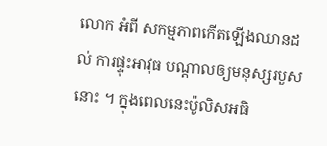លោក អំពី សកម្មភាពកើតឡើងឈានដល់ ការផ្ទុះអាវុធ បណ្តាលឲ្យមនុស្សរបួសនោះ ។ ក្នុងពេលនេះប៉ូលិសអធិ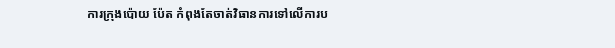ការក្រុងប៉ោយ ប៉ែត កំពុងតែចាត់វិធានការទៅលើការប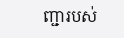ញ្ជារបស់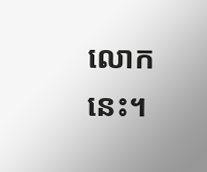លោកនេះ។